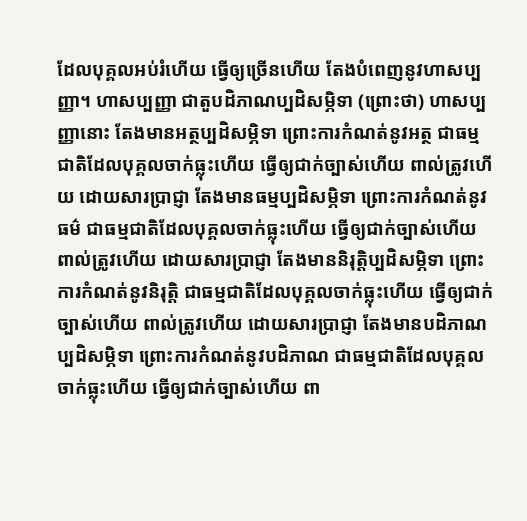ដែលបុគ្គលអប់រំហើយ ធ្វើឲ្យច្រើនហើយ តែងបំពេញនូវហាសប្បញ្ញា។ ហាសប្បញ្ញា ជាតួបដិភាណប្បដិសម្ភិទា (ព្រោះថា) ហាសប្បញ្ញានោះ តែងមានអត្ថប្បដិសម្ភិទា ព្រោះការកំណត់នូវអត្ថ ជាធម្មជាតិដែលបុគ្គលចាក់ធ្លុះហើយ ធ្វើឲ្យជាក់ច្បាស់ហើយ ពាល់ត្រូវហើយ ដោយសារប្រាជ្ញា តែងមានធម្មប្បដិសម្ភិទា ព្រោះការកំណត់នូវធម៌ ជាធម្មជាតិដែលបុគ្គលចាក់ធ្លុះហើយ ធ្វើឲ្យជាក់ច្បាស់ហើយ ពាល់ត្រូវហើយ ដោយសារប្រាជ្ញា តែងមាននិរុត្តិប្បដិសម្ភិទា ព្រោះការកំណត់នូវនិរុត្តិ ជាធម្មជាតិដែលបុគ្គលចាក់ធ្លុះហើយ ធ្វើឲ្យជាក់ច្បាស់ហើយ ពាល់ត្រូវហើយ ដោយសារប្រាជ្ញា តែងមានបដិភាណប្បដិសម្ភិទា ព្រោះការកំណត់នូវបដិភាណ ជាធម្មជាតិដែលបុគ្គលចាក់ធ្លុះហើយ ធ្វើឲ្យជាក់ច្បាស់ហើយ ពា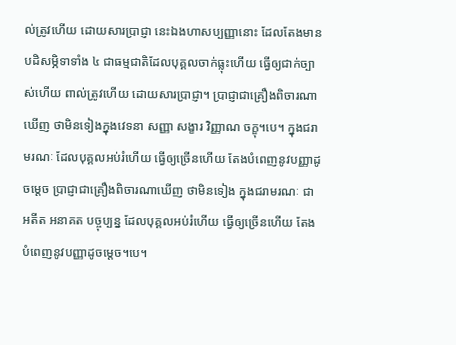ល់ត្រូវហើយ ដោយសារប្រាជ្ញា នេះឯងហាសប្បញ្ញានោះ ដែលតែងមានបដិសម្ភិទាទាំង ៤ ជាធម្មជាតិដែលបុគ្គលចាក់ធ្លុះហើយ ធ្វើឲ្យជាក់ច្បាស់ហើយ ពាល់ត្រូវហើយ ដោយសារប្រាជ្ញា។ ប្រាជ្ញាជាគ្រឿងពិចារណាឃើញ ថាមិនទៀងក្នុងវេទនា សញ្ញា សង្ខារ វិញ្ញាណ ចក្ខុ។បេ។ ក្នុងជរាមរណៈ ដែលបុគ្គលអប់រំហើយ ធ្វើឲ្យច្រើនហើយ តែងបំពេញនូវបញ្ញាដូចម្តេច ប្រាជ្ញាជាគ្រឿងពិចារណាឃើញ ថាមិនទៀង ក្នុងជរាមរណៈ ជាអតីត អនាគត បច្ចុប្បន្ន ដែលបុគ្គលអប់រំហើយ ធ្វើឲ្យច្រើនហើយ តែងបំពេញនូវបញ្ញាដូចម្តេច។បេ។